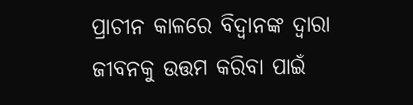ପ୍ରାଚୀନ କାଳରେ ବିଦ୍ଵାନଙ୍କ ଦ୍ଵାରା ଜୀବନକୁ ଉତ୍ତମ କରିବା ପାଇଁ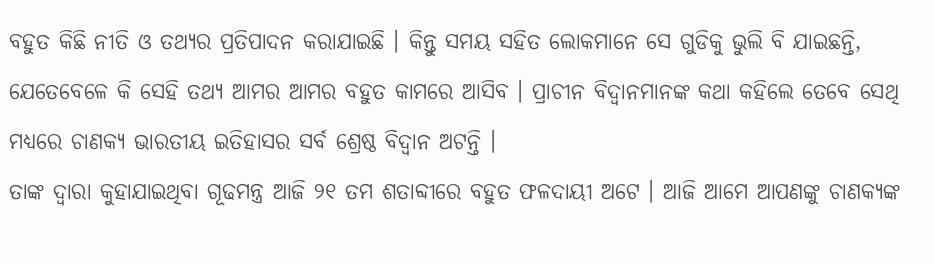ବହୁତ କିଛି ନୀତି ଓ ତଥ୍ୟର ପ୍ରତିପାଦନ କରାଯାଇଛି । କିନ୍ତୁ ସମୟ ସହିତ ଲୋକମାନେ ସେ ଗୁଡିକୁ ଭୁଲି ବି ଯାଇଛନ୍ତି, ଯେତେବେଳେ କି ସେହି ତଥ୍ୟ ଆମର ଆମର ବହୁତ କାମରେ ଆସିବ । ପ୍ରାଚୀନ ବିଦ୍ଵାନମାନଙ୍କ କଥା କହିଲେ ତେବେ ସେଥି ମଧ୍ୟରେ ଚାଣକ୍ୟ ଭାରତୀୟ ଇତିହାସର ସର୍ବ ଶ୍ରେଷ୍ଠ ବିଦ୍ଵାନ ଅଟନ୍ତି ।
ତାଙ୍କ ଦ୍ଵାରା କୁହାଯାଇଥିବା ଗୂଢମନ୍ତ୍ର ଆଜି ୨୧ ତମ ଶତାବ୍ଦୀରେ ବହୁତ ଫଳଦାୟୀ ଅଟେ । ଆଜି ଆମେ ଆପଣଙ୍କୁ ଚାଣକ୍ୟଙ୍କ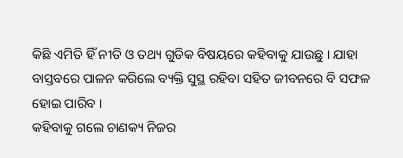କିଛି ଏମିତି ହିଁ ନୀତି ଓ ତଥ୍ୟ ଗୁଡିକ ବିଷୟରେ କହିବାକୁ ଯାଉଛୁ । ଯାହା ବାସ୍ତବରେ ପାଳନ କରିଲେ ବ୍ୟକ୍ତି ସୁସ୍ଥ ରହିବା ସହିତ ଜୀବନରେ ବି ସଫଳ ହୋଇ ପାରିବ ।
କହିବାକୁ ଗଲେ ଚାଣକ୍ୟ ନିଜର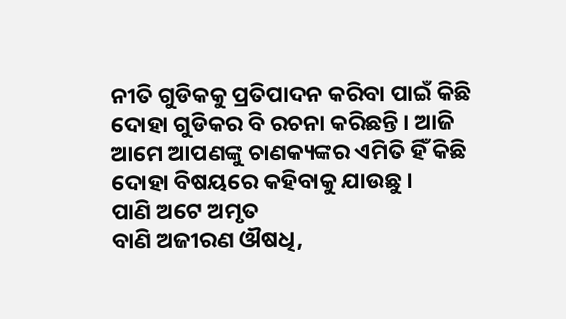ନୀତି ଗୁଡିକକୁ ପ୍ରତିପାଦନ କରିବା ପାଇଁ କିଛି ଦୋହା ଗୁଡିକର ବି ରଚନା କରିଛନ୍ତି । ଆଜି ଆମେ ଆପଣଙ୍କୁ ଚାଣକ୍ୟଙ୍କର ଏମିତି ହିଁ କିଛି ଦୋହା ବିଷୟରେ କହିବାକୁ ଯାଉଛୁ ।
ପାଣି ଅଟେ ଅମୃତ
ବାଣି ଅଜୀରଣ ଔଷଧି,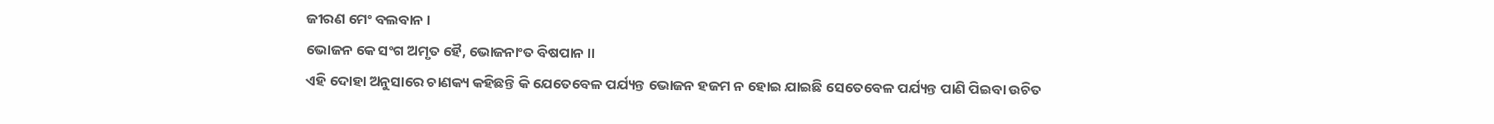ଜୀରଣ ମେଂ ବଲବାନ ।
ଭୋଜନ କେ ସଂଗ ଅମୃତ ହୈ, ଭୋଜନାଂତ ବିଷପାନ ।।
ଏହି ଦୋହା ଅନୁସାରେ ଚାଣକ୍ୟ କହିଛନ୍ତି କି ଯେତେବେଳ ପର୍ଯ୍ୟନ୍ତ ଭୋଜନ ହଜମ ନ ହୋଇ ଯାଇଛି ସେତେବେଳ ପର୍ଯ୍ୟନ୍ତ ପାଣି ପିଇବା ଉଚିତ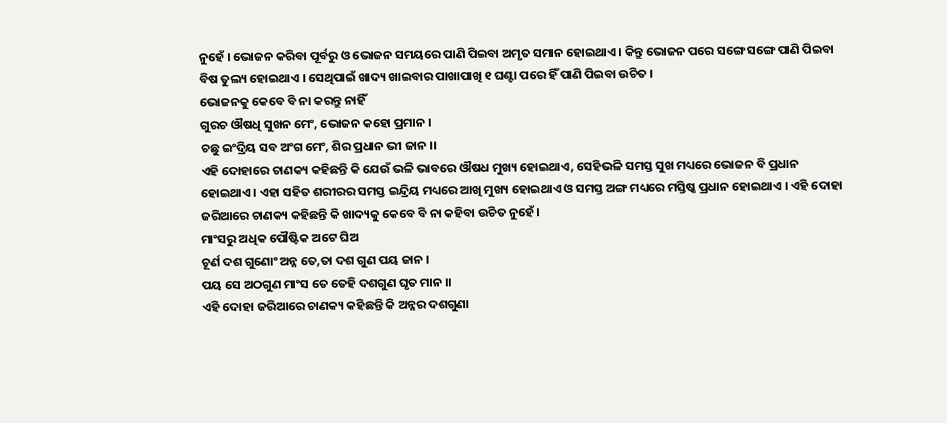ନୁହେଁ । ଭୋଜନ କରିବା ପୂର୍ବରୁ ଓ ଭୋଜନ ସମୟରେ ପାଣି ପିଇବା ଅମୃତ ସମାନ ହୋଇଥାଏ । କିନ୍ତୁ ଭୋଜନ ପରେ ସଙ୍ଗେ ସଙ୍ଗେ ପାଣି ପିଇବା ବିଷ ତୁଲ୍ୟ ହୋଇଥାଏ । ସେଥିପାଇଁ ଖାଦ୍ୟ ଖାଇବାର ପାଖାପାଖି ୧ ଘଣ୍ଟା ପରେ ହିଁ ପାଣି ପିଇବା ଉଚିତ ।
ଭୋଜନକୁ କେବେ ବି ନା କରନ୍ତୁ ନାହିଁ
ଗୁରଚ ଔଷଧି ସୁଖନ ମେଂ, ଭୋଜନ କହୋ ପ୍ରମାନ ।
ଚଛୁ ଇଂଦ୍ରିୟ ସବ ଅଂଗ ମେଂ, ଶିର ପ୍ରଧାନ ଭୀ ଜାନ ।।
ଏହି ଦୋହାରେ ଚାଣକ୍ୟ କହିଛନ୍ତି କି ଯେଉଁ ଭଳି ଭାବରେ ଔଷଧ ମୁଖ୍ୟ ହୋଇଥାଏ, ସେହିଭଳି ସମସ୍ତ ସୁଖ ମଧ୍ୟରେ ଭୋଜନ ବି ପ୍ରଧାନ ହୋଇଥାଏ । ଏହା ସହିତ ଶରୀରର ସମସ୍ତ ଇନ୍ଦ୍ରିୟ ମଧ୍ୟରେ ଆଖି ମୁଖ୍ୟ ହୋଇଥାଏ ଓ ସମସ୍ତ ଅଙ୍ଗ ମଧ୍ୟରେ ମସ୍ତିଷ୍କ ପ୍ରଧାନ ହୋଇଥାଏ । ଏହି ଦୋହା ଜରିଆରେ ଚାଣକ୍ୟ କହିଛନ୍ତି କି ଖାଦ୍ୟକୁ କେବେ ବି ନା କହିବା ଉଚିତ ନୁହେଁ ।
ମାଂସରୁ ଅଧିକ ପୌଷ୍ଟିକ ଅଟେ ଘିଅ
ଚୂର୍ଣ ଦଶ ଗୁଣୋଂ ଅନ୍ନ ତେ,ତା ଦଶ ଗୁଣ ପୟ ଜାନ ।
ପୟ ସେ ଅଠଗୁଣ ମାଂସ ତେ ତେହି ଦଶଗୁଣ ଘୃତ ମାନ ।।
ଏହି ଦୋହା ଜରିଆରେ ଚାଣକ୍ୟ କହିଛନ୍ତି କି ଅନ୍ନର ଦଶଗୁଣା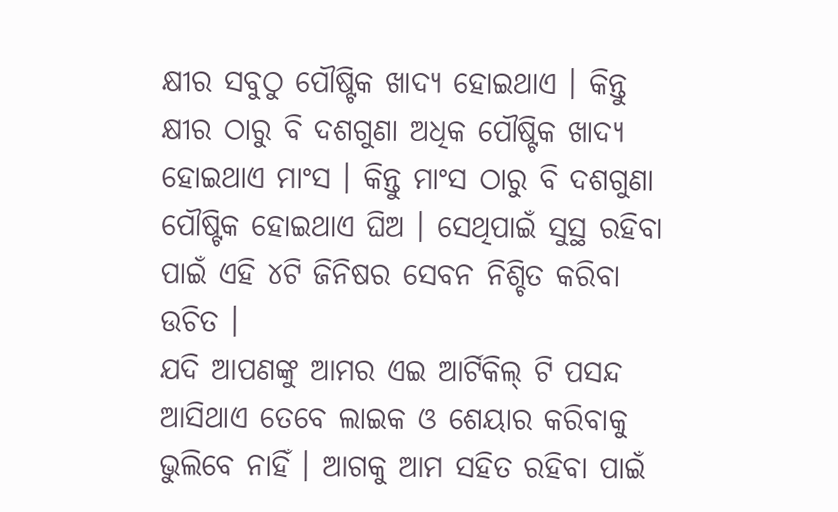କ୍ଷୀର ସବୁଠୁ ପୌଷ୍ଟିକ ଖାଦ୍ୟ ହୋଇଥାଏ । କିନ୍ତୁ କ୍ଷୀର ଠାରୁ ବି ଦଶଗୁଣା ଅଧିକ ପୌଷ୍ଟିକ ଖାଦ୍ୟ ହୋଇଥାଏ ମାଂସ । କିନ୍ତୁ ମାଂସ ଠାରୁ ବି ଦଶଗୁଣା ପୌଷ୍ଟିକ ହୋଇଥାଏ ଘିଅ । ସେଥିପାଇଁ ସୁସ୍ଥ ରହିବା ପାଇଁ ଏହି ୪ଟି ଜିନିଷର ସେବନ ନିଶ୍ଚିତ କରିବା ଉଚିତ ।
ଯଦି ଆପଣଙ୍କୁ ଆମର ଏଇ ଆର୍ଟିକିଲ୍ ଟି ପସନ୍ଦ ଆସିଥାଏ ତେବେ ଲାଇକ ଓ ଶେୟାର କରିବାକୁ ଭୁଲିବେ ନାହିଁ । ଆଗକୁ ଆମ ସହିତ ରହିବା ପାଇଁ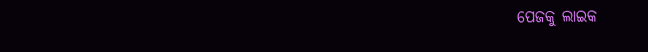ପେଜକୁ ଲାଇକ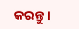କରନ୍ତୁ ।